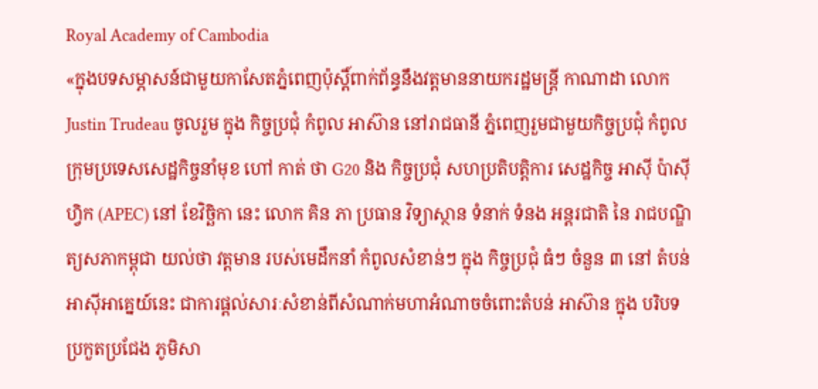Royal Academy of Cambodia
«ក្នុងបទសម្ភាសន៍ជាមួយកាសែតភ្នំពេញប៉ុស្តិ៍ពាក់ព័ន្ធនឹងវត្តមាននាយករដ្ឋមន្ត្រី កាណាដា លោក Justin Trudeau ចូលរួម ក្នុង កិច្ចប្រជុំ កំពូល អាស៊ាន នៅរាជធានី ភ្នំពេញរួមជាមួយកិច្ចប្រជុំ កំពូល ក្រុមប្រទេសសេដ្ឋកិច្ចនាំមុខ ហៅ កាត់ ថា G20 និង កិច្ចប្រជុំ សហប្រតិបត្តិការ សេដ្ឋកិច្ច អាស៊ី ប៉ាស៊ីហ្វិក (APEC) នៅ ខែវិច្ឆិកា នេះ លោក គិន ភា ប្រធាន វិទ្យាស្ថាន ទំនាក់ ទំនង អន្តរជាតិ នៃ រាជបណ្ឌិត្យសភាកម្ពុជា យល់ថា វត្តមាន របស់មេដឹកនាំ កំពូលសំខាន់ៗ ក្នុង កិច្ចប្រជុំ ធំៗ ចំនួន ៣ នៅ តំបន់អាស៊ីអាគ្នេយ៍នេះ ជាការផ្តល់សារៈសំខាន់ពីសំណាក់មហាអំណាចចំពោះតំបន់ អាស៊ាន ក្នុង បរិបទ ប្រកួតប្រជែង ភូមិសា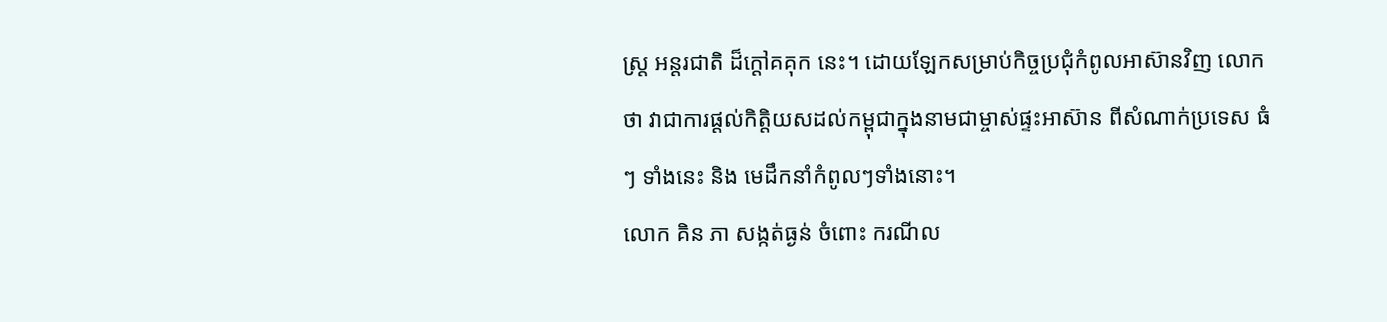ស្ត្រ អន្តរជាតិ ដ៏ក្តៅគគុក នេះ។ ដោយឡែកសម្រាប់កិច្ចប្រជុំកំពូលអាស៊ានវិញ លោក ថា វាជាការផ្តល់កិត្តិយសដល់កម្ពុជាក្នុងនាមជាម្ចាស់ផ្ទះអាស៊ាន ពីសំណាក់ប្រទេស ធំៗ ទាំងនេះ និង មេដឹកនាំកំពូលៗទាំងនោះ។
លោក គិន ភា សង្កត់ធ្ងន់ ចំពោះ ករណីល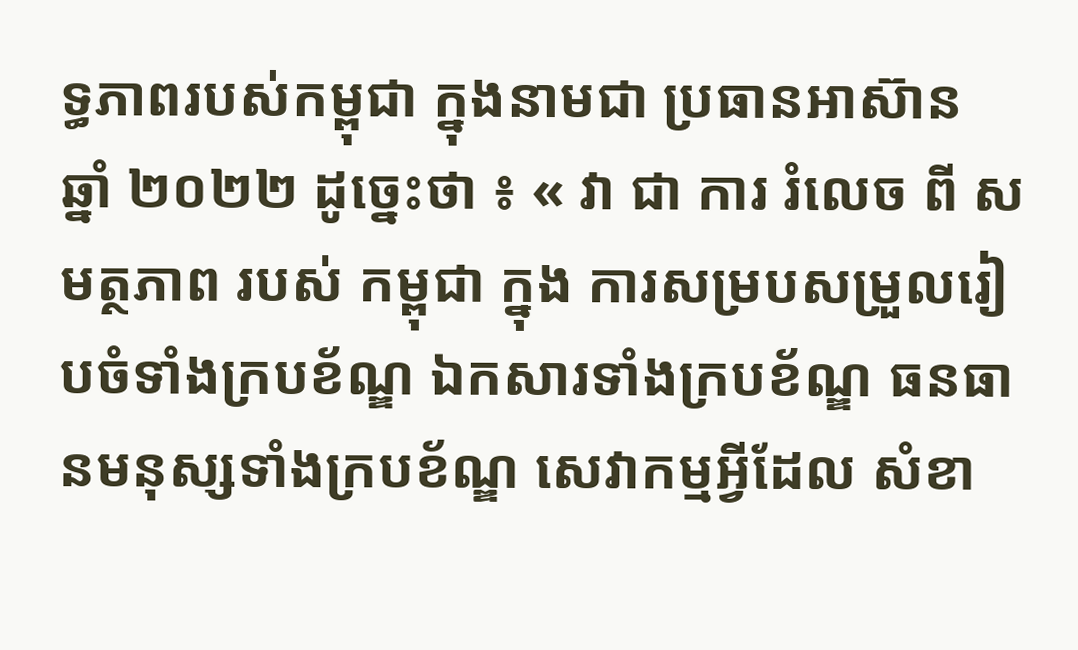ទ្ធភាពរបស់កម្ពុជា ក្នុងនាមជា ប្រធានអាស៊ាន ឆ្នាំ ២០២២ ដូច្នេះថា ៖ « វា ជា ការ រំលេច ពី សមត្ថភាព របស់ កម្ពុជា ក្នុង ការសម្របសម្រួលរៀបចំទាំងក្របខ័ណ្ឌ ឯកសារទាំងក្របខ័ណ្ឌ ធនធានមនុស្សទាំងក្របខ័ណ្ឌ សេវាកម្មអ្វីដែល សំខា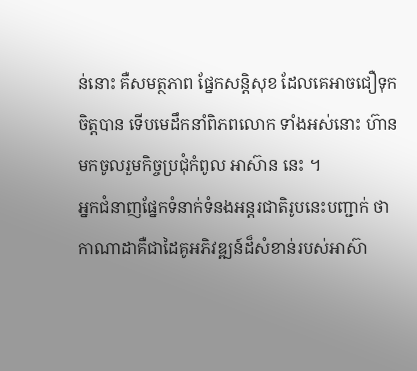ន់នោះ គឺសមត្ថភាព ផ្នែកសន្តិសុខ ដែលគេអាចជឿទុកចិត្តបាន ទើបមេដឹកនាំពិភពលោក ទាំងអស់នោះ ហ៊ានមកចូលរួមកិច្ចប្រជុំកំពូល អាស៊ាន នេះ ។
អ្នកជំនាញផ្នែកទំនាក់ទំនងអន្តរជាតិរូបនេះបញ្ជាក់ ថា កាណាដាគឺជាដៃគូអភិវឌ្ឍន៍ដ៏សំខាន់របស់អាស៊ា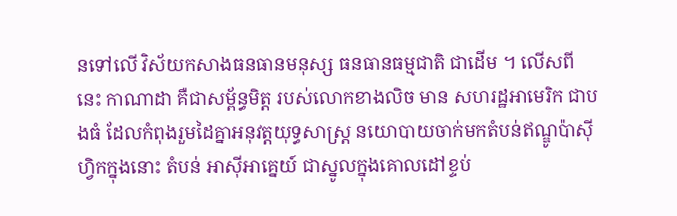នទៅលើ វិស័យកសាងធនធានមនុស្ស ធនធានធម្មជាតិ ជាដើម ។ លើសពីនេះ កាណាដា គឺជាសម្ព័ន្ធមិត្ត របស់លោកខាងលិច មាន សហរដ្ឋអាមេរិក ជាបងធំ ដែលកំពុងរួមដៃគ្នាអនុវត្តយុទ្ធសាស្ត្រ នយោបាយចាក់មកតំបន់ឥណ្ឌូប៉ាស៊ីហ្វិកក្នុងនោះ តំបន់ អាស៊ីអាគ្នេយ៍ ជាស្នូលក្នុងគោលដៅខ្ទប់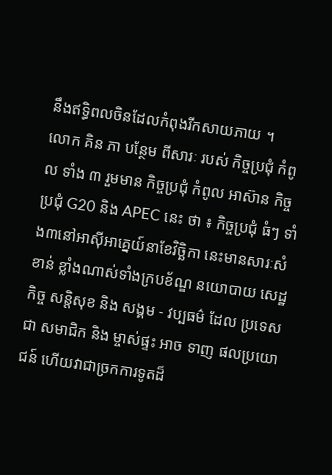នឹងឥទ្ធិពលចិនដែលកំពុងរីកសាយភាយ ។
លោក គិន ភា បន្ថែម ពីសារៈ របស់ កិច្ចប្រជុំ កំពូល ទាំង ៣ រួមមាន កិច្ចប្រជុំ កំពូល អាស៊ាន កិច្ចប្រជុំ G20 និង APEC នេះ ថា ៖ កិច្ចប្រជុំ ធំៗ ទាំង៣នៅអាស៊ីអាគ្នេយ៍នាខែវិច្ឆិកា នេះមានសារៈសំខាន់ ខ្លាំងណាស់ទាំងក្របខ័ណ្ឌ នយោបាយ សេដ្ឋកិច្ច សន្តិសុខ និង សង្គម - វប្បធម៌ ដែល ប្រទេស ជា សមាជិក និង ម្ចាស់ផ្ទះ អាច ទាញ ផលប្រយោជន៍ ហើយវាជាច្រកការទូតដ៏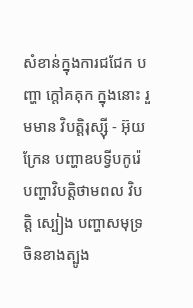សំខាន់ក្នុងការជជែក បញ្ហា ក្តៅគគុក ក្នុងនោះ រួមមាន វិបត្តិរុស្ស៊ី - អ៊ុយក្រែន បញ្ហាឧបទ្វីបកូរ៉េ បញ្ហាវិបត្តិថាមពល វិបត្តិ ស្បៀង បញ្ហាសមុទ្រចិនខាងត្បូង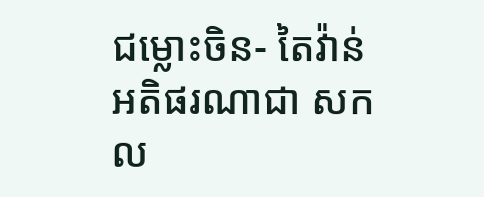ជម្លោះចិន- តៃវ៉ាន់អតិផរណាជា សកល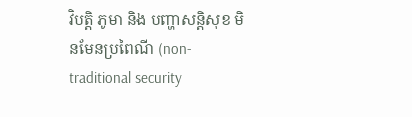វិបត្តិ ភូមា និង បញ្ហាសន្តិសុខ មិនមែនប្រពៃណី (non-traditional security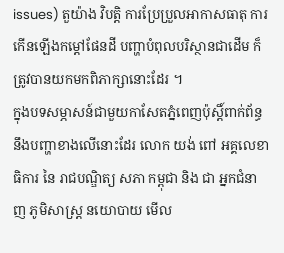issues) តួយ៉ាង វិបត្តិ ការប្រែប្រួលអាកាសធាតុ ការកើនឡើងកម្តៅផែនដី បញ្ហាបំពុលបរិស្ថានជាដើម ក៏ត្រូវបានយកមកពិភាក្សានោះដែរ ។
ក្នុងបទសម្ភាសន៍ជាមួយកាសែតភ្នំពេញប៉ុស្តិ៍ពាក់ព័ន្ធនឹងបញ្ហាខាងលើនោះដែរ លោក យង់ ពៅ អគ្គលេខាធិការ នៃ រាជបណ្ឌិត្យ សភា កម្ពុជា និង ជា អ្នកជំនាញ ភូមិសាស្ត្រ នយោបាយ មើល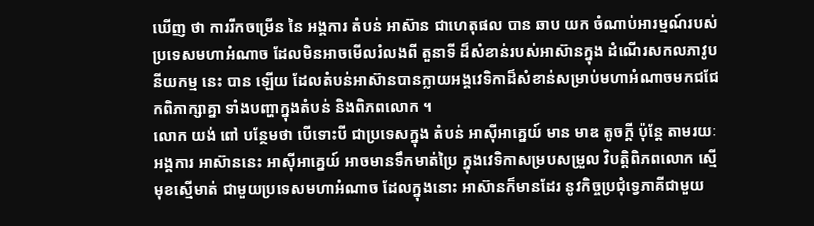ឃើញ ថា ការរីកចម្រើន នៃ អង្គការ តំបន់ អាស៊ាន ជាហេតុផល បាន ឆាប យក ចំណាប់អារម្មណ៍របស់ប្រទេសមហាអំណាច ដែលមិនអាចមើលរំលងពី តួនាទី ដ៏សំខាន់របស់អាស៊ានក្នុង ដំណើរសកលភាវូបនីយកម្ម នេះ បាន ឡើយ ដែលតំបន់អាស៊ានបានក្លាយអង្គវេទិកាដ៏សំខាន់សម្រាប់មហាអំណាចមកជជែកពិភាក្សាគ្នា ទាំងបញ្ហាក្នុងតំបន់ និងពិភពលោក ។
លោក យង់ ពៅ បន្ថែមថា បើទោះបី ជាប្រទេសក្នុង តំបន់ អាស៊ីអាគ្នេយ៍ មាន មាឌ តូចក្តី ប៉ុន្តែ តាមរយៈអង្គការ អាស៊ាននេះ អាស៊ីអាគ្នេយ៍ អាចមានទឹកមាត់ប្រៃ ក្នុងវេទិកាសម្របសម្រួល វិបត្តិពិភពលោក ស្មើមុខស្មើមាត់ ជាមួយប្រទេសមហាអំណាច ដែលក្នុងនោះ អាស៊ានក៏មានដែរ នូវកិច្ចប្រជុំទ្វេភាគីជាមួយ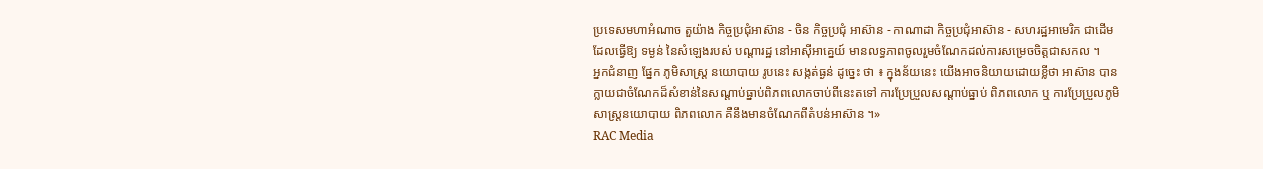ប្រទេសមហាអំណាច តួយ៉ាង កិច្ចប្រជុំអាស៊ាន - ចិន កិច្ចប្រជុំ អាស៊ាន - កាណាដា កិច្ចប្រជុំអាស៊ាន - សហរដ្ឋអាមេរិក ជាដើម ដែលធ្វើឱ្យ ទម្ងន់ នៃសំឡេងរបស់ បណ្តារដ្ឋ នៅអាស៊ីអាគ្នេយ៍ មានលទ្ធភាពចូលរួមចំណែកដល់ការសម្រេចចិត្តជាសកល ។
អ្នកជំនាញ ផ្នែក ភូមិសាស្ត្រ នយោបាយ រូបនេះ សង្កត់ធ្ងន់ ដូច្នេះ ថា ៖ ក្នុងន័យនេះ យើងអាចនិយាយដោយខ្លីថា អាស៊ាន បានក្លាយជាចំណែកដ៏សំខាន់នៃសណ្តាប់ធ្នាប់ពិភពលោកចាប់ពីនេះតទៅ ការប្រែប្រួលសណ្តាប់ធ្នាប់ ពិភពលោក ឬ ការប្រែប្រួលភូមិសាស្ត្រនយោបាយ ពិភពលោក គឺនឹងមានចំណែកពីតំបន់អាស៊ាន ។»
RAC Media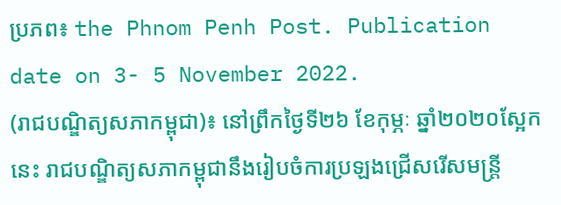ប្រភព៖ the Phnom Penh Post. Publication date on 3- 5 November 2022.
(រាជបណ្ឌិត្យសភាកម្ពុជា)៖ នៅព្រឹកថ្ងៃទី២៦ ខែកុម្ភៈ ឆ្នាំ២០២០ស្អែកនេះ រាជបណ្ឌិត្យសភាកម្ពុជានឹងរៀបចំការប្រឡងជ្រើសរើសមន្ត្រី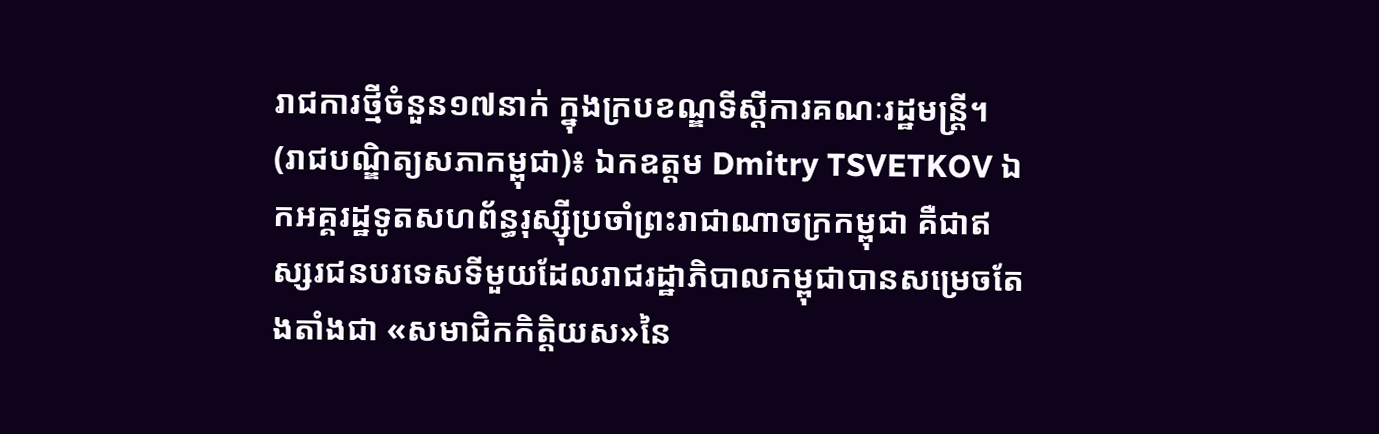រាជការថ្មីចំនួន១៧នាក់ ក្នុងក្របខណ្ឌទីស្តីការគណៈរដ្ឋមន្ត្រី។
(រាជបណ្ឌិត្យសភាកម្ពុជា)៖ ឯកឧត្ដម Dmitry TSVETKOV ឯកអគ្គរដ្ឋទូតសហព័ន្ធរុស្ស៊ីប្រចាំព្រះរាជាណាចក្រកម្ពុជា គឺជាឥស្សរជនបរទេសទីមួយដែលរាជរដ្ឋាភិបាលកម្ពុជាបានសម្រេចតែងតាំងជា «សមាជិកកិត្តិយស»នៃ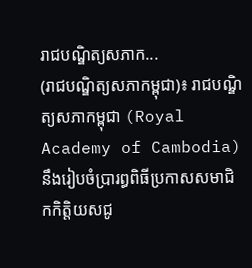រាជបណ្ឌិត្យសភាក...
(រាជបណ្ឌិត្យសភាកម្ពុជា)៖ រាជបណ្ឌិត្យសភាកម្ពុជា (Royal Academy of Cambodia) នឹងរៀបចំប្រារព្ធពិធីប្រកាសសមាជិកកិត្តិយសជូ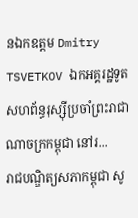នឯកឧត្តម Dmitry TSVETKOV ឯកអគ្គរដ្ឋទូតសហព័ន្ធរុស្ស៊ីប្រចាំព្រះរាជាណាចក្រកម្ពុជា នៅរ...
រាជបណ្ឌិត្យសភាកម្ពុជា សូ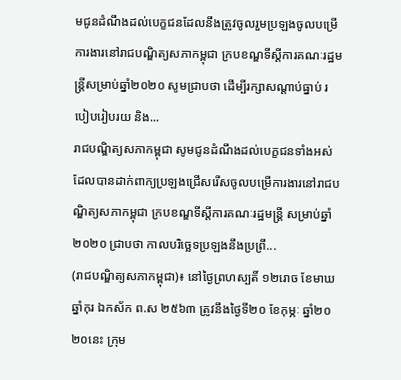មជូនដំណឹងដល់បេក្ខជនដែលនឹងត្រូវចូលរួមប្រឡងចូលបម្រើការងារនៅរាជបណ្ឌិត្យសភាកម្ពុជា ក្របខណ្ឌទីស្តីការគណៈរដ្ឋមន្រ្តីសម្រាប់ឆ្នាំ២០២០ សូមជ្រាបថា ដើម្បីរក្សាសណ្តាប់ធ្នាប់ របៀបរៀបរយ និង...
រាជបណ្ឌិត្យសភាកម្ពុជា សូមជូនដំណឹងដល់បេក្ខជនទាំងអស់ដែលបានដាក់ពាក្យប្រឡងជ្រើសរើសចូលបម្រើការងារនៅរាជបណ្ឌិត្យសភាកម្ពុជា ក្របខណ្ឌទីស្តីការគណៈរដ្ឋមន្ត្រី សម្រាប់ឆ្នាំ២០២០ ជ្រាបថា កាលបរិច្ឆេទប្រឡងនឹងប្រព្រឹ...
(រាជបណ្ឌិត្យសភាកម្ពុជា)៖ នៅថ្ងៃព្រហស្បតិ៍ ១២រោច ខែមាឃ ឆ្នាំកុរ ឯកស័ក ព.ស ២៥៦៣ ត្រូវនឹងថ្ងៃទី២០ ខែកុម្ភៈ ឆ្នាំ២០ ២០នេះ ក្រុម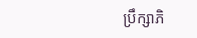ប្រឹក្សាភិ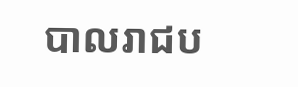បាលរាជប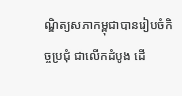ណ្ឌិត្យសភាកម្ពុជាបានរៀបចំកិច្ចប្រជុំ ជាលើកដំបូង ដើ